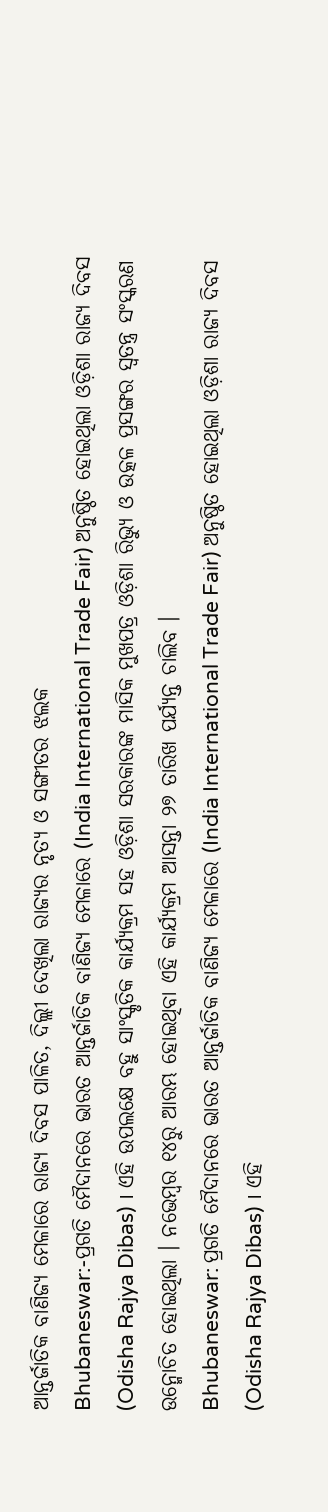ଆନ୍ତର୍ଜାତିକ ବାଣିଜ୍ୟ ମେଳାରେ ରାଜ୍ୟ ଦିବସ ପାଳିତ, ଦିଲ୍ଲୀ ଦେଖିଲା ରାଜ୍ୟର ନୃତ୍ୟ ଓ ସଙ୍ଗୀତର ଝଲକ
Bhubaneswar:-ପ୍ରଗତି ମୈଦାନରେ ଭାରତ ଆନ୍ତର୍ଜାତିକ ବାଣିଜ୍ୟ ମେଳାରେ (India International Trade Fair) ଅନୁଷ୍ଠିତ ହୋଇଥିଲା ଓଡ଼ିଶା ରାଜ୍ୟ ଦିବସ (Odisha Rajya Dibas) । ଏହି ଉପଲକ୍ଷେ ବହୁ ସାଂସ୍କୃତିକ କାର୍ଯ୍ୟକ୍ରମ ସହ ଓଡ଼ିଶା ସରକାରଙ୍କ ମାସିକ ମୁଖପତ୍ର ଓଡ଼ିଶା ରିଭ୍ୟୁ ଓ ଉତ୍କଳ ପ୍ରସଙ୍ଗର ସ୍ବତନ୍ତ୍ର ସଂସ୍କରଣ ଉନ୍ମୋଚିତ ହୋଇଥିଲା । ନଭେମ୍ବର ୧୪ରୁ ଆରମ୍ଭ ହୋଇଥିବା ଏହି କାର୍ଯ୍ୟକ୍ରମ ଆସନ୍ତା ୨୭ ତାରିଖ ପର୍ଯ୍ୟନ୍ତ ଚାଲିବ ।
Bhubaneswar: ପ୍ରଗତି ମୈଦାନରେ ଭାରତ ଆନ୍ତର୍ଜାତିକ ବାଣିଜ୍ୟ ମେଳାରେ (India International Trade Fair) ଅନୁଷ୍ଠିତ ହୋଇଥିଲା ଓଡ଼ିଶା ରାଜ୍ୟ ଦିବସ (Odisha Rajya Dibas) । ଏହି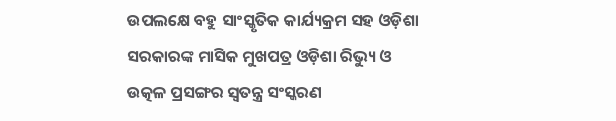ଉପଲକ୍ଷେ ବହୁ ସାଂସ୍କୃତିକ କାର୍ଯ୍ୟକ୍ରମ ସହ ଓଡ଼ିଶା ସରକାରଙ୍କ ମାସିକ ମୁଖପତ୍ର ଓଡ଼ିଶା ରିଭ୍ୟୁ ଓ ଉତ୍କଳ ପ୍ରସଙ୍ଗର ସ୍ବତନ୍ତ୍ର ସଂସ୍କରଣ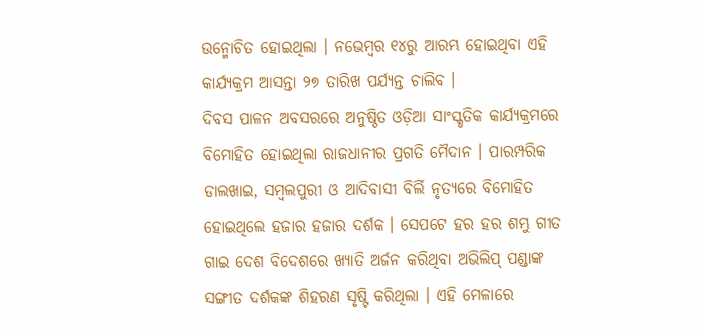ଉନ୍ମୋଚିତ ହୋଇଥିଲା । ନଭେମ୍ବର ୧୪ରୁ ଆରମ୍ଭ ହୋଇଥିବା ଏହି କାର୍ଯ୍ୟକ୍ରମ ଆସନ୍ତା ୨୭ ତାରିଖ ପର୍ଯ୍ୟନ୍ତ ଚାଲିବ ।
ଦିବସ ପାଳନ ଅବସରରେ ଅନୁଷ୍ଠିତ ଓଡ଼ିଆ ସାଂସ୍କୃତିକ କାର୍ଯ୍ୟକ୍ରମରେ ବିମୋହିତ ହୋଇଥିଲା ରାଜଧାନୀର ପ୍ରଗତି ମୈଦାନ । ପାରମ୍ପରିକ ଡାଲଖାଇ, ସମ୍ବଲପୁରୀ ଓ ଆଦିବାସୀ ବିର୍ଲି ନୃତ୍ୟରେ ବିମୋହିତ ହୋଇଥିଲେ ହଜାର ହଜାର ଦର୍ଶକ । ସେପଟେ ହର ହର ଶମ୍ଭୁ ଗୀତ ଗାଇ ଦେଶ ବିଦେଶରେ ଖ୍ୟାତି ଅର୍ଜନ କରିଥିବା ଅଭିଲିପ୍ ପଣ୍ଡାଙ୍କ ସଙ୍ଗୀତ ଦର୍ଶକଙ୍କ ଶିହରଣ ସୃଷ୍ଟି କରିଥିଲା । ଏହି ମେଳାରେ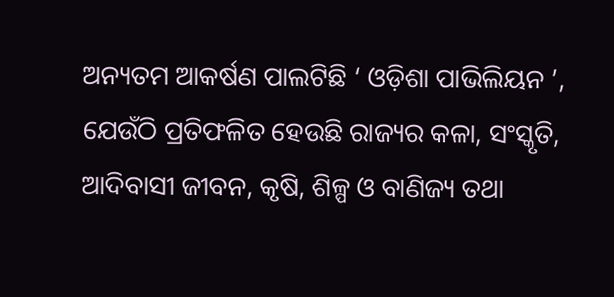ଅନ୍ୟତମ ଆକର୍ଷଣ ପାଲଟିଛି ‘ ଓଡ଼ିଶା ପାଭିଲିୟନ ’, ଯେଉଁଠି ପ୍ରତିଫଳିତ ହେଉଛି ରାଜ୍ୟର କଳା, ସଂସ୍କୃତି, ଆଦିବାସୀ ଜୀବନ, କୃଷି, ଶିଳ୍ପ ଓ ବାଣିଜ୍ୟ ତଥା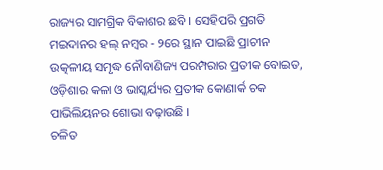ରାଜ୍ୟର ସାମଗ୍ରିକ ବିକାଶର ଛବି । ସେହିପରି ପ୍ରଗତି ମଇଦାନର ହଲ୍ ନମ୍ବର - ୨ରେ ସ୍ଥାନ ପାଇଛି ପ୍ରାଚୀନ ଉତ୍କଳୀୟ ସମୃଦ୍ଧ ନୌବାଣିଜ୍ୟ ପରମ୍ପରାର ପ୍ରତୀକ ବୋଇତ, ଓଡ଼ିଶାର କଳା ଓ ଭାସ୍କର୍ଯ୍ୟର ପ୍ରତୀକ କୋଣାର୍କ ଚକ ପାଭିଲିୟନର ଶୋଭା ବଢ଼ାଉଛି ।
ଚଳିତ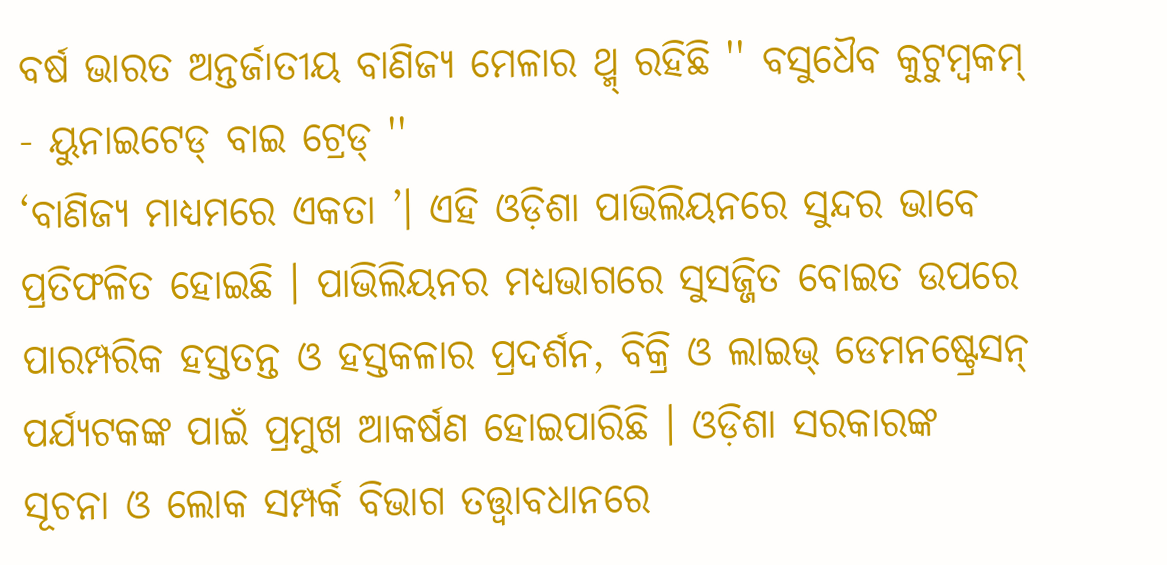ବର୍ଷ ଭାରତ ଅନ୍ତର୍ଜାତୀୟ ବାଣିଜ୍ୟ ମେଳାର ଥ୍ମ୍ ରହିଛି '' ବସୁଧୈବ କୁଟୁମ୍ବକମ୍ - ୟୁନାଇଟେଡ୍ ବାଇ ଟ୍ରେଡ୍ ''
‘ବାଣିଜ୍ୟ ମାଧ୍ୟମରେ ଏକତା ’। ଏହି ଓଡ଼ିଶା ପାଭିଲିୟନରେ ସୁନ୍ଦର ଭାବେ ପ୍ରତିଫଳିତ ହୋଇଛି । ପାଭିଲିୟନର ମଧ୍ୟଭାଗରେ ସୁସଜ୍ଜିତ ବୋଇତ ଉପରେ ପାରମ୍ପରିକ ହସ୍ତତନ୍ତ ଓ ହସ୍ତକଳାର ପ୍ରଦର୍ଶନ, ବିକ୍ରି ଓ ଲାଇଭ୍ ଡେମନଷ୍ଟ୍ରେସନ୍ ପର୍ଯ୍ୟଟକଙ୍କ ପାଇଁ ପ୍ରମୁଖ ଆକର୍ଷଣ ହୋଇପାରିଛି । ଓଡ଼ିଶା ସରକାରଙ୍କ ସୂଚନା ଓ ଲୋକ ସମ୍ପର୍କ ବିଭାଗ ତତ୍ତ୍ଵାବଧାନରେ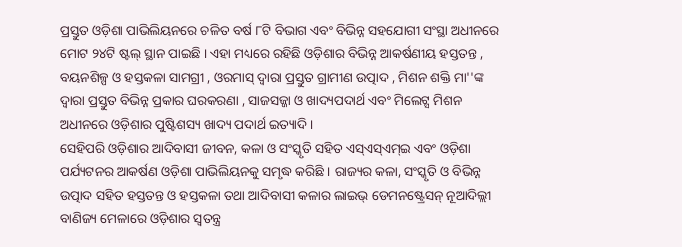ପ୍ରସ୍ତୁତ ଓଡ଼ିଶା ପାଭିଲିୟନରେ ଚଳିତ ବର୍ଷ ୮ଟି ବିଭାଗ ଏବଂ ବିଭିନ୍ନ ସହଯୋଗୀ ସଂସ୍ଥା ଅଧୀନରେ ମୋଟ ୨୪ଟି ଷ୍ଟଲ୍ ସ୍ଥାନ ପାଇଛି । ଏହା ମଧ୍ୟରେ ରହିଛି ଓଡ଼ିଶାର ବିଭିନ୍ନ ଆକର୍ଷଣୀୟ ହସ୍ତତନ୍ତ , ବୟନଶିଳ୍ପ ଓ ହସ୍ତକଳା ସାମଗ୍ରୀ , ଓରମାସ୍ ଦ୍ବାରା ପ୍ରସ୍ତୁତ ଗ୍ରାମୀଣ ଉତ୍ପାଦ , ମିଶନ ଶକ୍ତି ମା''ଙ୍କ ଦ୍ବାରା ପ୍ରସ୍ତୁତ ବିଭିନ୍ନ ପ୍ରକାର ଘରକରଣା , ସାଜସଜ୍ଜା ଓ ଖାଦ୍ୟପଦାର୍ଥ ଏବଂ ମିଲେଟ୍ସ ମିଶନ ଅଧୀନରେ ଓଡ଼ିଶାର ପୁଷ୍ଟିଶସ୍ୟ ଖାଦ୍ୟ ପଦାର୍ଥ ଇତ୍ୟାଦି ।
ସେହିପରି ଓଡ଼ିଶାର ଆଦିବାସୀ ଜୀବନ, କଳା ଓ ସଂସ୍କୃତି ସହିତ ଏସ୍ଏସ୍ଏମ୍ଇ ଏବଂ ଓଡ଼ିଶା ପର୍ଯ୍ୟଟନର ଆକର୍ଷଣ ଓଡ଼ିଶା ପାଭିଲିୟନକୁ ସମୃଦ୍ଧ କରିଛି । ରାଜ୍ୟର କଳା, ସଂସ୍କୃତି ଓ ବିଭିନ୍ନ ଉତ୍ପାଦ ସହିତ ହସ୍ତତନ୍ତ ଓ ହସ୍ତକଳା ତଥା ଆଦିବାସୀ କଳାର ଲାଇଭ୍ ଡେମନଷ୍ଟ୍ରେସନ୍ ନୂଆଦିଲ୍ଲୀ ବାଣିଜ୍ୟ ମେଳାରେ ଓଡ଼ିଶାର ସ୍ବତନ୍ତ୍ର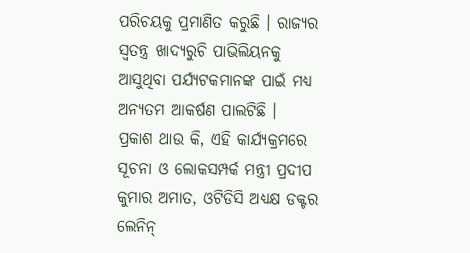ପରିଚୟକୁ ପ୍ରମାଣିତ କରୁଛି । ରାଜ୍ୟର ସ୍ବତନ୍ତ୍ର ଖାଦ୍ୟରୁଚି ପାଭିଲିୟନକୁ ଆସୁଥିବା ପର୍ଯ୍ୟଟକମାନଙ୍କ ପାଇଁ ମଧ୍ୟ ଅନ୍ୟତମ ଆକର୍ଷଣ ପାଲଟିଛି ।
ପ୍ରକାଶ ଥାଉ କି, ଏହି କାର୍ଯ୍ୟକ୍ରମରେ ସୂଚନା ଓ ଲୋକସମ୍ପର୍କ ମନ୍ତ୍ରୀ ପ୍ରଦୀପ କୁମାର ଅମାତ, ଓଟିଡିସି ଅଧ୍ୟକ୍ଷ ଡକ୍ଟର ଲେନିନ୍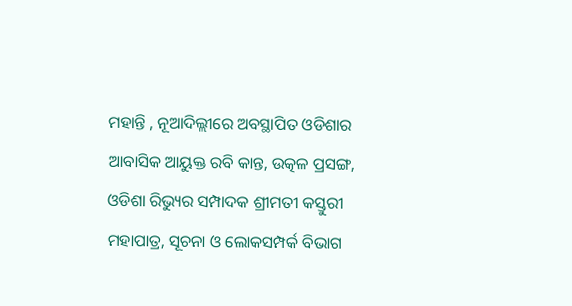ମହାନ୍ତି , ନୂଆଦିଲ୍ଲୀରେ ଅବସ୍ଥାପିତ ଓଡିଶାର ଆବାସିକ ଆୟୁକ୍ତ ରବି କାନ୍ତ, ଉତ୍କଳ ପ୍ରସଙ୍ଗ, ଓଡିଶା ରିଭ୍ୟୁର ସମ୍ପାଦକ ଶ୍ରୀମତୀ କସ୍ତୁରୀ ମହାପାତ୍ର, ସୂଚନା ଓ ଲୋକସମ୍ପର୍କ ବିଭାଗ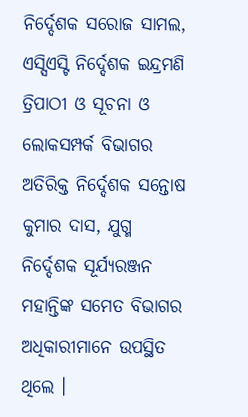ନିର୍ଦ୍ଦେଶକ ସରୋଜ ସାମଲ, ଏସ୍ସିଏସ୍ଟି ନିର୍ଦ୍ଦେଶକ ଇନ୍ଦ୍ରମଣି ତ୍ରିପାଠୀ ଓ ସୂଚନା ଓ ଲୋକସମ୍ପର୍କ ବିଭାଗର ଅତିରିକ୍ତ ନିର୍ଦ୍ଦେଶକ ସନ୍ତୋଷ କୁମାର ଦାସ, ଯୁଗ୍ମ ନିର୍ଦ୍ଦେଶକ ସୂର୍ଯ୍ୟରଞ୍ଜନ ମହାନ୍ତିଙ୍କ ସମେତ ବିଭାଗର ଅଧିକାରୀମାନେ ଉପସ୍ଥିତ ଥିଲେ ।